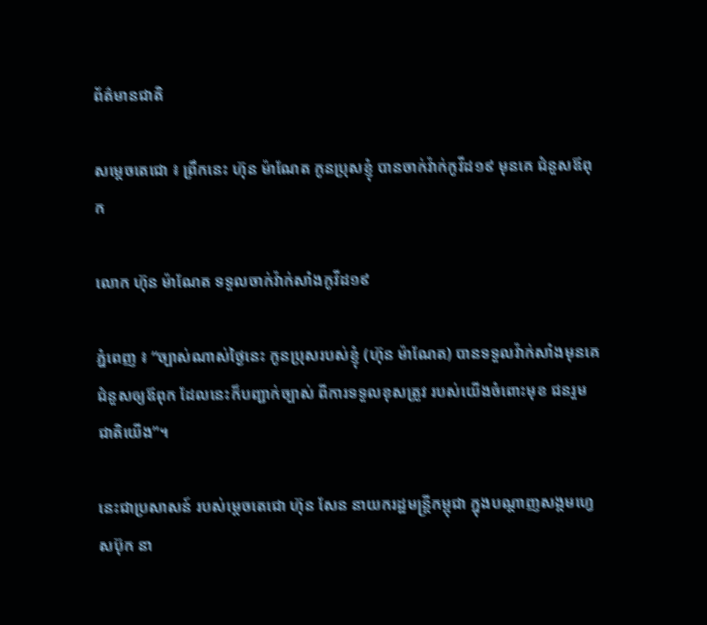ព័ត៌មានជាតិ

សម្តេចតេជោ ៖ ព្រឹកនេះ ហ៊ុន ម៉ាណែត កូនប្រុសខ្ញុំ បានចាក់វ៉ាក់កូវីដ១៩ មុនគេ ជំនួសឪពុក

លោក ហ៊ុន ម៉ាណែត ទទួលចាក់វ៉ាក់សាំងកូវីដ១៩

ភ្នំពេញ ៖ “ច្បាស់ណាស់ថ្ងៃនេះ កូនប្រុសរបស់ខ្ញុំ (ហ៊ុន ម៉ាណែត) បានទទួលវ៉ាក់សាំងមុនគេជំនួសឲ្យឪពុក ដែលនេះក៏បញ្ជាក់ច្បាស់ ពីការទទួលខុសត្រូវ របស់យើងចំពោះមុខ ជនរួមជាតិយើង”។

នេះជាប្រសាសន៍ របស់ម្តេចតេជោ ហ៊ុន សែន នាយករដ្ឋមន្រ្តីកម្ពុជា ក្នុងបណ្តាញសង្គមហ្វេសប៊ុក នា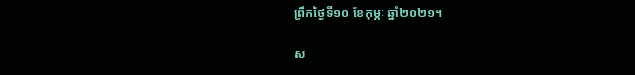ព្រឹកថ្ងៃទី១០ ខែកុម្ភៈ ឆ្នាំ២០២១។

ស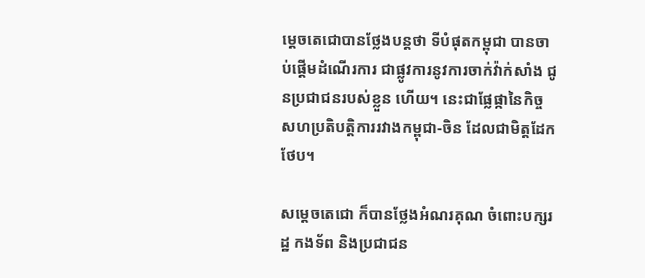ម្តេចតេជោបានថ្លែងបន្តថា ទីបំផុតកម្ពុជា បានចាប់ផ្តើមដំណើរការ ជាផ្លូវការនូវការចាក់វ៉ាក់សាំង ជូនប្រជាជនរបស់ខ្លួន ហើយ។ នេះជាផ្លែផ្កានៃកិច្ចសហប្រតិបត្តិការរវាងកម្ពុជា-ចិន ដែលជាមិត្តដែកថែប។

សម្តេចតេជោ ក៏បានថ្លែងអំណរគុណ ចំពោះបក្សរដ្ឋ កងទ័ព និងប្រជាជន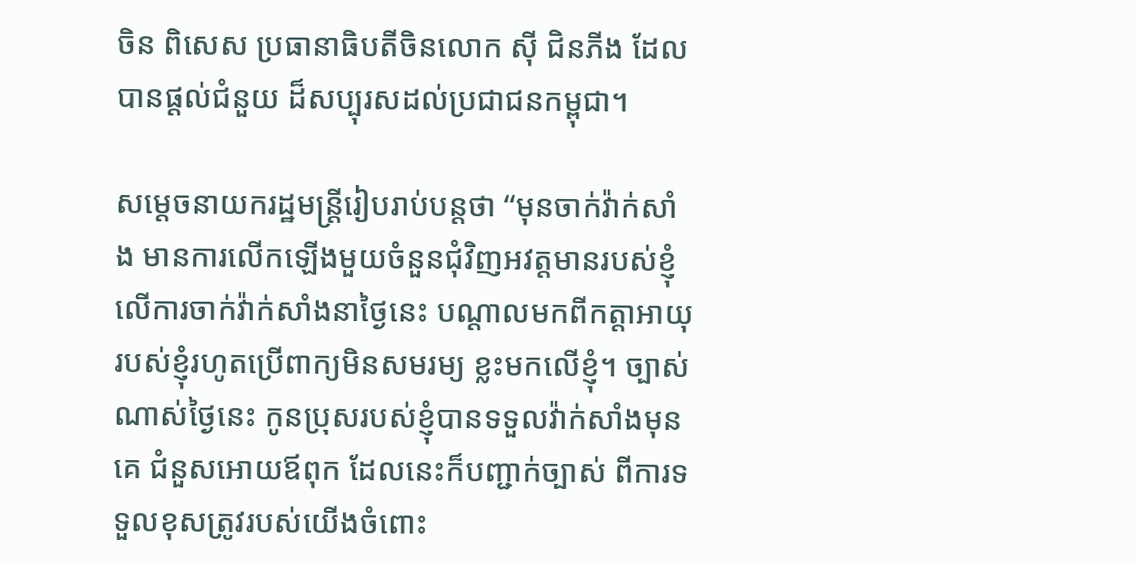ចិន ពិសេស ប្រធានាធិបតីចិនលោក ស៊ី ជិនភីង ដែលបានផ្តល់ជំនួយ ដ៏សប្បុរសដល់ប្រជាជនកម្ពុជា។

សម្តេចនាយករដ្ឋមន្រ្តីរៀបរាប់បន្តថា “មុនចាក់វ៉ាក់សាំង មានការលើកឡើងមួយចំនួនជុំវិញអវត្តមានរបស់ខ្ញុំ លើការចាក់វ៉ាក់សាំងនាថ្ងៃនេះ បណ្តាលមកពីកត្តាអាយុរបស់ខ្ញុំរហូតប្រើពាក្យមិនសមរម្យ ខ្លះមកលើខ្ញុំ។ ច្បាស់ណាស់ថ្ងៃនេះ កូនប្រុសរបស់ខ្ញុំបានទទួលវ៉ាក់សាំងមុនគេ ជំនួសអោយឪពុក ដែលនេះក៏បញ្ជាក់ច្បាស់ ពីការទទួលខុសត្រូវរបស់យើងចំពោះ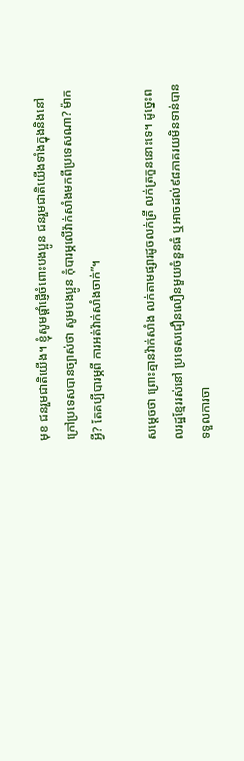មុខ ជនរួមជាតិយើង។ ខ្ញុំសូមផ្តាំផ្ញើចំពោះបងប្អូន ជនរួមជាតិយើងទាំងក្នុងនិងនៅក្រៅប្រទេសបានច្បាស់ថា សូមបងប្អូន កុំបារម្ភលើវ៉ាក់សាំងមកពីប្រទេសណា? ម៉ាកអ្វី? តែគប្បីបារម្ភពី ការអត់វ៉ាក់សាំងចាក់”។

សម្តេចថា ព្រោះគ្មានវ៉ាក់សាំង លក់តាមផ្សារដូចលក់ត្រី លក់ត្រកួននោះទេ។ ដូច្នេះពលរដ្ឋខ្មែររស់នៅ ប្រទេសជឿនលឿនមួយចំនួនធំ ឬអាចដល់៩៨ភាគរយមិនទាន់បានទទួលការចា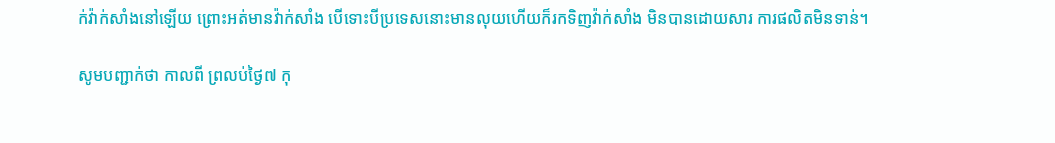ក់វ៉ាក់សាំងនៅឡើយ ព្រោះអត់មានវ៉ាក់សាំង បើទោះបីប្រទេសនោះមានលុយហើយក៏រកទិញវ៉ាក់សាំង មិនបានដោយសារ ការផលិតមិនទាន់។

សូមបញ្ជាក់ថា កាលពី ព្រលប់ថ្ងៃ៧ កុ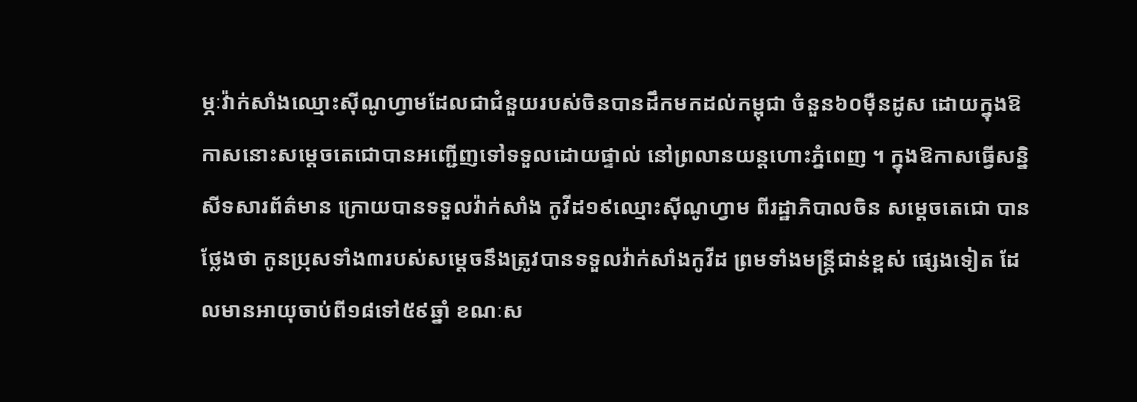ម្ភៈវ៉ាក់សាំងឈ្មោះស៊ីណូហ្វាមដែលជាជំនួយរបស់ចិនបានដឹកមកដល់កម្ពុជា ចំនួន៦០ម៉ឺនដូស ដោយក្នុងឱកាសនោះសម្តេចតេជោបានអញ្ជើញទៅទទួលដោយផ្ទាល់ នៅព្រលានយន្តហោះភ្នំពេញ ។ ក្នុងឱកាសធ្វើសន្និសីទសារព័ត៌មាន ក្រោយបានទទួលវ៉ាក់សាំង កូវីដ១៩ឈ្មោះស៊ីណូហ្វាម ពីរដ្ឋាភិបាលចិន សម្តេចតេជោ បានថ្លែងថា កូនប្រុសទាំង៣របស់សម្តេចនឹងត្រូវបានទទួលវ៉ាក់សាំងកូវីដ ព្រមទាំងមន្រ្តីជាន់ខ្ពស់ ផ្សេងទៀត ដែលមានអាយុចាប់ពី១៨ទៅ៥៩ឆ្នាំ ខណៈស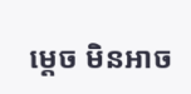ម្តេច មិនអាច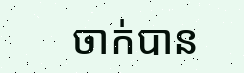ចាក់បាន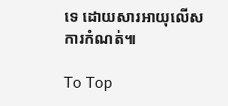ទេ ដោយសារអាយុលើសការកំណត់៕

To Top